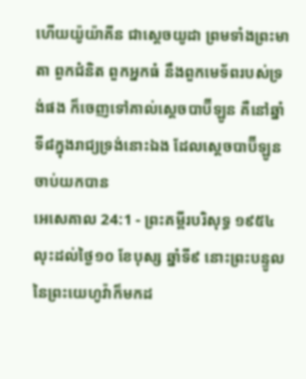ហើយយ៉ូយ៉ាគីន ជាស្តេចយូដា ព្រមទាំងព្រះមាតា ពួកជំនិត ពួកអ្នកធំ នឹងពួកមេទ័ពរបស់ទ្រង់ផង ក៏ចេញទៅគាល់ស្តេចបាប៊ីឡូន គឺនៅឆ្នាំទី៨ក្នុងរាជ្យទ្រង់នោះឯង ដែលស្តេចបាប៊ីឡូនចាប់យកបាន
អេសេគាល 24:1 - ព្រះគម្ពីរបរិសុទ្ធ ១៩៥៤ លុះដល់ថ្ងៃ១០ ខែបុស្ស ឆ្នាំទី៩ នោះព្រះបន្ទូលនៃព្រះយេហូវ៉ាក៏មកដ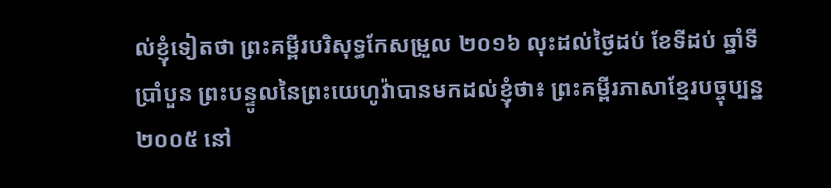ល់ខ្ញុំទៀតថា ព្រះគម្ពីរបរិសុទ្ធកែសម្រួល ២០១៦ លុះដល់ថ្ងៃដប់ ខែទីដប់ ឆ្នាំទីប្រាំបួន ព្រះបន្ទូលនៃព្រះយេហូវ៉ាបានមកដល់ខ្ញុំថា៖ ព្រះគម្ពីរភាសាខ្មែរបច្ចុប្បន្ន ២០០៥ នៅ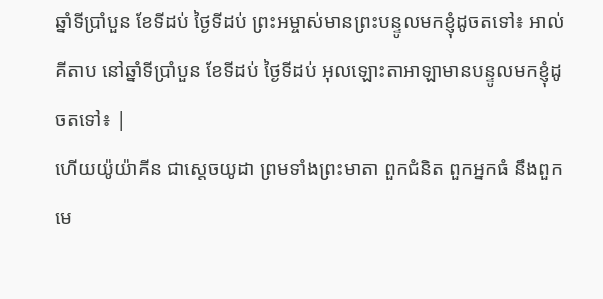ឆ្នាំទីប្រាំបួន ខែទីដប់ ថ្ងៃទីដប់ ព្រះអម្ចាស់មានព្រះបន្ទូលមកខ្ញុំដូចតទៅ៖ អាល់គីតាប នៅឆ្នាំទីប្រាំបួន ខែទីដប់ ថ្ងៃទីដប់ អុលឡោះតាអាឡាមានបន្ទូលមកខ្ញុំដូចតទៅ៖ |
ហើយយ៉ូយ៉ាគីន ជាស្តេចយូដា ព្រមទាំងព្រះមាតា ពួកជំនិត ពួកអ្នកធំ នឹងពួកមេ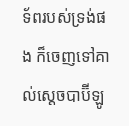ទ័ពរបស់ទ្រង់ផង ក៏ចេញទៅគាល់ស្តេចបាប៊ីឡូ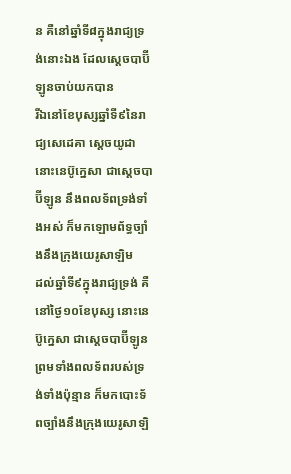ន គឺនៅឆ្នាំទី៨ក្នុងរាជ្យទ្រង់នោះឯង ដែលស្តេចបាប៊ីឡូនចាប់យកបាន
រីឯនៅខែបុស្សឆ្នាំទី៩នៃរាជ្យសេដេគា ស្តេចយូដា នោះនេប៊ូក្នេសា ជាស្តេចបាប៊ីឡូន នឹងពលទ័ពទ្រង់ទាំងអស់ ក៏មកឡោមព័ទ្ធច្បាំងនឹងក្រុងយេរូសាឡិម
ដល់ឆ្នាំទី៩ក្នុងរាជ្យទ្រង់ គឺនៅថ្ងៃ១០ខែបុស្ស នោះនេប៊ូក្នេសា ជាស្តេចបាប៊ីឡូន ព្រមទាំងពលទ័ពរបស់ទ្រង់ទាំងប៉ុន្មាន ក៏មកបោះទ័ពច្បាំងនឹងក្រុងយេរូសាឡិ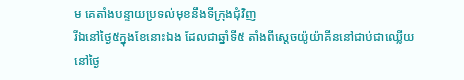ម គេតាំងបន្ទាយប្រទល់មុខនឹងទីក្រុងជុំវិញ
រីឯនៅថ្ងៃ៥ក្នុងខែនោះឯង ដែលជាឆ្នាំទី៥ តាំងពីស្តេចយ៉ូយ៉ាគីននៅជាប់ជាឈ្លើយ
នៅថ្ងៃ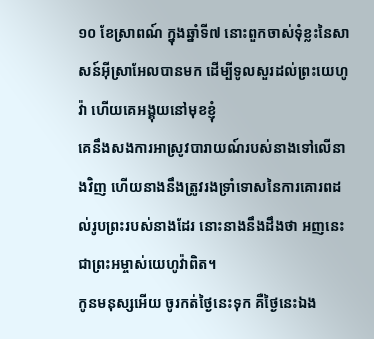១០ ខែស្រាពណ៍ ក្នុងឆ្នាំទី៧ នោះពួកចាស់ទុំខ្លះនៃសាសន៍អ៊ីស្រាអែលបានមក ដើម្បីទូលសួរដល់ព្រះយេហូវ៉ា ហើយគេអង្គុយនៅមុខខ្ញុំ
គេនឹងសងការអាស្រូវបារាយណ៍របស់នាងទៅលើនាងវិញ ហើយនាងនឹងត្រូវរងទ្រាំទោសនៃការគោរពដល់រូបព្រះរបស់នាងដែរ នោះនាងនឹងដឹងថា អញនេះជាព្រះអម្ចាស់យេហូវ៉ាពិត។
កូនមនុស្សអើយ ចូរកត់ថ្ងៃនេះទុក គឺថ្ងៃនេះឯង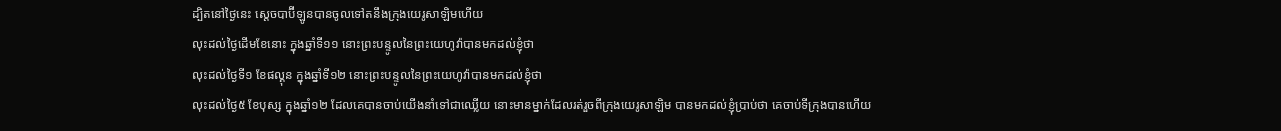ដ្បិតនៅថ្ងៃនេះ ស្តេចបាប៊ីឡូនបានចូលទៅតនឹងក្រុងយេរូសាឡិមហើយ
លុះដល់ថ្ងៃដើមខែនោះ ក្នុងឆ្នាំទី១១ នោះព្រះបន្ទូលនៃព្រះយេហូវ៉ាបានមកដល់ខ្ញុំថា
លុះដល់ថ្ងៃទី១ ខែផល្គុន ក្នុងឆ្នាំទី១២ នោះព្រះបន្ទូលនៃព្រះយេហូវ៉ាបានមកដល់ខ្ញុំថា
លុះដល់ថ្ងៃ៥ ខែបុស្ស ក្នុងឆ្នាំ១២ ដែលគេបានចាប់យើងនាំទៅជាឈ្លើយ នោះមានម្នាក់ដែលរត់រួចពីក្រុងយេរូសាឡិម បានមកដល់ខ្ញុំប្រាប់ថា គេចាប់ទីក្រុងបានហើយ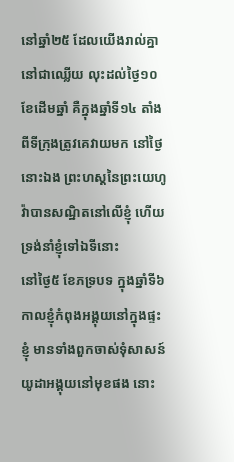នៅឆ្នាំ២៥ ដែលយើងរាល់គ្នានៅជាឈ្លើយ លុះដល់ថ្ងៃ១០ខែដើមឆ្នាំ គឺក្នុងឆ្នាំទី១៤ តាំងពីទីក្រុងត្រូវគេវាយមក នៅថ្ងៃនោះឯង ព្រះហស្តនៃព្រះយេហូវ៉ាបានសណ្ឋិតនៅលើខ្ញុំ ហើយទ្រង់នាំខ្ញុំទៅឯទីនោះ
នៅថ្ងៃ៥ ខែភទ្របទ ក្នុងឆ្នាំទី៦ កាលខ្ញុំកំពុងអង្គុយនៅក្នុងផ្ទះខ្ញុំ មានទាំងពួកចាស់ទុំសាសន៍យូដាអង្គុយនៅមុខផង នោះ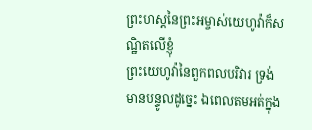ព្រះហស្តនៃព្រះអម្ចាស់យេហូវ៉ាក៏សណ្ឋិតលើខ្ញុំ
ព្រះយេហូវ៉ានៃពួកពលបរិវារ ទ្រង់មានបន្ទូលដូច្នេះ ឯពេលតមអត់ក្នុង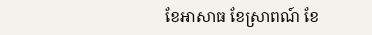ខែអាសាធ ខែស្រាពណ៍ ខែ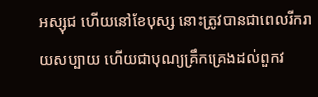អស្សុជ ហើយនៅខែបុស្ស នោះត្រូវបានជាពេលរីករាយសប្បាយ ហើយជាបុណ្យគ្រឹកគ្រេងដល់ពួកវ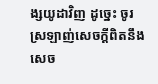ង្សយូដាវិញ ដូច្នេះ ចូរស្រឡាញ់សេចក្ដីពិតនឹងសេច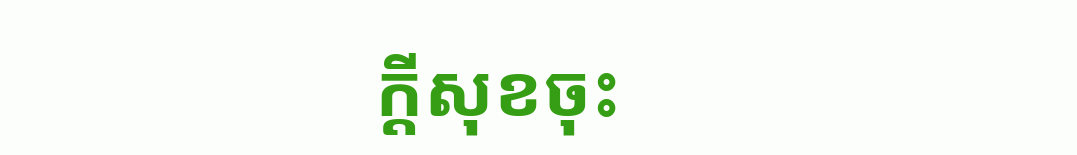ក្ដីសុខចុះ